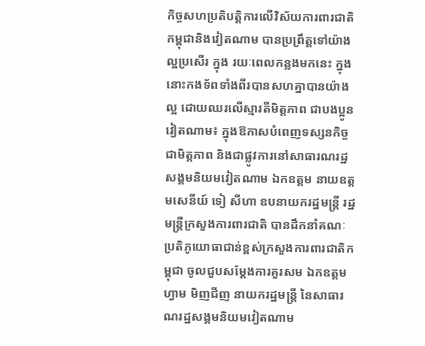កិច្ចសហប្រតិបត្តិការលើវិស័យការពារជាតិ កម្ពុជានិងវៀតណាម បានប្រព្រឹត្តទៅយ៉ាងល្អប្រសើរ ក្នុង រយៈពេលកន្លងមកនេះ ក្នុងនោះកងទ័ពទាំងពីរបានសហគ្នាបានយ៉ាងល្អ ដោយឈរលើស្មារតីមិត្តភាព ជាបងប្អូន
វៀតណាម៖ ក្នុងឱកាសបំពេញទស្សនកិច្ចជាមិត្តភាព និងជាផ្លូវការនៅសាធារណរដ្ឋសង្គមនិយមវៀតណាម ឯកឧត្តម នាយឧត្តមសេនីយ៍ ទៀ សីហា ឧបនាយករដ្ឋមន្ត្រី រដ្ឋមន្ត្រីក្រសួងការពារជាតិ បានដឹកនាំគណៈប្រតិភូយោធាជាន់ខ្ពស់ក្រសួងការពារជាតិកម្ពុជា ចូលជួបសម្តែងការគួរសម ឯកឧត្តម ហ្វាម មិញជីញ នាយករដ្ឋមន្ត្រី នៃសាធារណរដ្ឋសង្គមនិយមវៀតណាម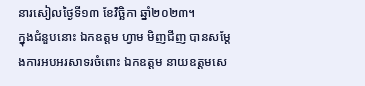នារសៀលថ្ងៃទី១៣ ខែវិច្ឆិកា ឆ្នាំ២០២៣។
ក្នុងជំនួបនោះ ឯកឧត្តម ហ្វាម មិញជីញ បានសម្តែងការអបអរសាទរចំពោះ ឯកឧត្តម នាយឧត្តមសេ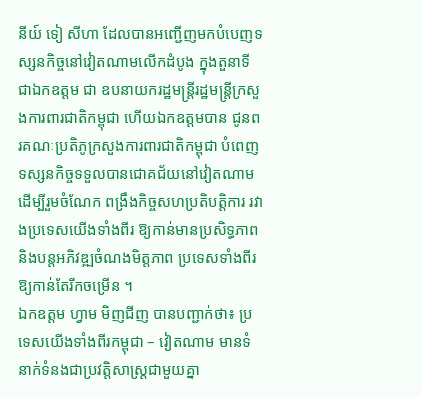នីយ៍ ទៀ សីហា ដែលបានអញ្ជើញមកបំបេញទស្សនកិច្ចនៅវៀតណាមលើកដំបូង ក្នុងតួនាទីជាឯកឧត្តម ជា ឧបនាយករដ្ឋមន្ត្រីរដ្ឋមន្ត្រីក្រសួងការពារជាតិកម្ពុជា ហើយឯកឧត្តមបាន ជូនពរគណៈប្រតិភូក្រសួងការពារជាតិកម្ពុជា បំពេញទស្សនកិច្ចទទួលបានជោគជ័យនៅវៀតណាម ដើម្បីរួមចំណែក ពង្រឹងកិច្ចសហប្រតិបត្តិការ រវាងប្រទេសយើងទាំងពីរ ឱ្យកាន់មានប្រសិទ្ធភាព និងបន្តអភិវឌ្ឍចំណងមិត្តភាព ប្រទេសទាំងពីរឱ្យកាន់តែរីកចម្រើន ។
ឯកឧត្តម ហ្វាម មិញជីញ បានបញ្ជាក់ថា៖ ប្រទេសយើងទាំងពីរកម្ពុជា – វៀតណាម មានទំនាក់ទំនងជាប្រវត្តិសាស្រ្តជាមួយគ្នា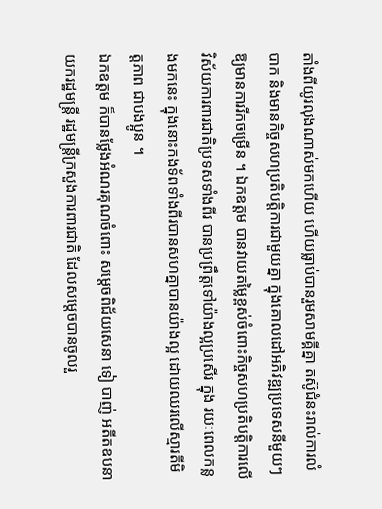តាំងពីយូរលុងណាស់មកហើយ ហើយធ្លាប់បានរួមសាមគ្គីគ្នា តស៊ូជំនះរាល់ការលំបាក និងមានកិច្ចសហប្រតិបត្តិការជាមួយគ្នា ក្នុងគោលដៅអភិវឌ្ឍប្រទេសនីមួយៗឱ្យមានការរីកចម្រើន ។ ឯកឧត្តម បានវាយតម្លៃខ្ពស់ចំពោះកិច្ចសហប្រតិបត្តិការលើវិស័យការពារជាតិប្រទសទាំងពីរ បានប្រព្រឹត្តទៅយ៉ាងល្អប្រសើរ ក្នុង រយៈពេលកន្លងមកនេះ ក្នុងនោះកងទ័ពទាំងពីរបានសហគ្នាបានយ៉ាងល្អ ដោយឈរលើស្មារតីមិត្តភាព ជាបងប្អូន ។
ឯកឧត្តម ក៏បានថ្លែងអំណរគុណចំពោះ សម្តេចពិជ័យសេនា ទៀ បាញ់ អតីតឧបនាយករដ្ឋមន្ត្រី រដ្ឋមន្ត្រីក្រសួងការពារជាតិ ដែលសម្តេចបានចូលរួ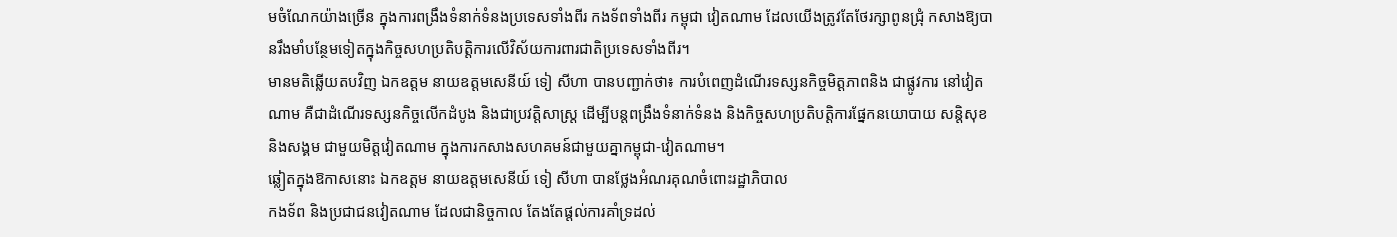មចំណែកយ៉ាងច្រើន ក្នុងការពង្រឹងទំនាក់ទំនងប្រទេសទាំងពីរ កងទ័ពទាំងពីរ កម្ពុជា វៀតណាម ដែលយើងត្រូវតែថែរក្សាពូនជ្រុំ កសាងឱ្យបានរឹងមាំបន្ថែមទៀតក្នុងកិច្ចសហប្រតិបត្តិការលើវិស័យការពារជាតិប្រទេសទាំងពីរ។
មានមតិឆ្លើយតបវិញ ឯកឧត្តម នាយឧត្តមសេនីយ៍ ទៀ សីហា បានបញ្ជាក់ថា៖ ការបំពេញដំណើរទស្សនកិច្ចមិត្តភាពនិង ជាផ្លូវការ នៅវៀតណាម គឺជាដំណើរទស្សនកិច្ចលើកដំបូង និងជាប្រវត្តិសាស្រ្ត ដើម្បីបន្តពង្រឹងទំនាក់ទំនង និងកិច្ចសហប្រតិបត្តិការផ្នែកនយោបាយ សន្តិសុខ និងសង្គម ជាមួយមិត្តវៀតណាម ក្នុងការកសាងសហគមន៍ជាមួយគ្នាកម្ពុជា-វៀតណាម។
ឆ្លៀតក្នុងឱកាសនោះ ឯកឧត្តម នាយឧត្តមសេនីយ៍ ទៀ សីហា បានថ្លែងអំណរគុណចំពោះរដ្ឋាភិបាល
កងទ័ព និងប្រជាជនវៀតណាម ដែលជានិច្ចកាល តែងតែផ្តល់ការគាំទ្រដល់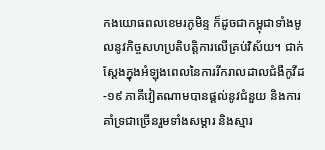កងយោធពលខេមរភូមិន្ទ ក៏ដូចជាកម្ពុជាទាំងមូលនូវកិច្ចសហប្រតិបត្តិការលើគ្រប់វិស័យ។ ជាក់ស្តែងក្នុងអំឡុងពេលនៃការរីករាលដាលជំងឺកូវីដ-១៩ ភាគីវៀតណាមបានផ្តល់នូវជំនួយ និងការគាំទ្រជាច្រើនរួមទាំងសម្តារ និងស្មារ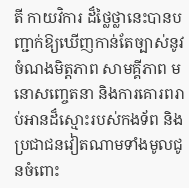តី កាយវិការ ដ៏ថ្លៃថ្លានេះបានបញ្ជាក់ឱ្យឃើញកាន់តែច្បាស់នូវចំណងមិត្តភាព សាមគ្គីភាព មនោសញ្ចេតនា និងការគោរពរាប់អានដ៏ស្មោះរបស់កងទ័ព និងប្រជាជនវៀតណាមទាំងមូលជូនចំពោះ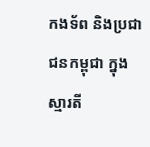កងទ័ព និងប្រជាជនកម្ពុជា ក្នុងស្មារតី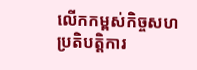លើកកម្ពស់កិច្ចសហប្រតិបត្តិការ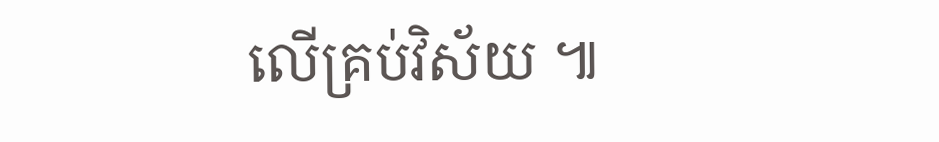លើគ្រប់វិស័យ ៕